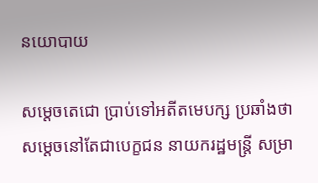នយោបាយ

សម្តេចតេជោ ប្រាប់ទៅអតីតមេបក្ស ប្រឆាំងថា សម្តេចនៅតែជាបេក្ខជន នាយករដ្ឋមន្រ្តី សម្រា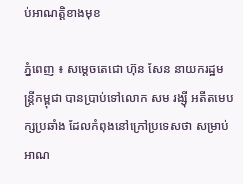ប់អាណត្តិខាងមុខ

ភ្នំពេញ ៖ សម្តេចតេជោ ហ៊ុន សែន នាយករដ្ឋមន្រ្តីកម្ពុជា បានប្រាប់ទៅលោក សម រង្ស៊ី អតីតមេបក្សប្រឆាំង ដែលកំពុងនៅក្រៅប្រទេសថា សម្រាប់អាណ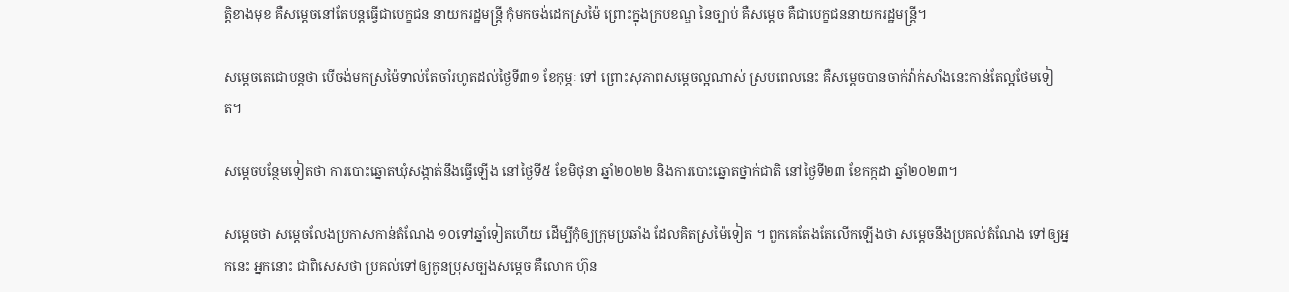ត្តិខាងមុខ គឺសម្តេចនៅតែបន្តធ្វើជាបេក្ខជន នាយករដ្ឋមន្រ្តី កុំមកចង់ដេកស្រម៉ៃ ព្រោះក្នុងក្របខណ្ឌ នៃច្បាប់ គឺសម្តេច គឺជាបេក្ខជននាយករដ្ឋមន្រ្តី។

សម្តេចតេជោបន្តថា បើចង់មកស្រម៉ៃទាល់តែចាំរហូតដល់ថ្ងៃទី៣១ ខែកុម្ភៈ ទៅ ព្រោះសុភាពសម្តេចល្អណាស់ ស្របពេលនេះ គឺសម្តេចបានចាក់វ៉ាក់សាំងនេះកាន់តែល្អថែមទៀត។

សម្តេចបន្ថែមទៀតថា ការបោះឆ្នោតឃុំសង្កាត់នឹងធ្វើឡើង នៅថ្ងៃទី៥ ខែមិថុនា ឆ្នាំ២០២២ និងការបោះឆ្នោតថ្នាក់ជាតិ នៅថ្ងៃទី២៣ ខែកក្កដា ឆ្នាំ២០២៣។

សម្តេចថា សម្តេចលែងប្រកាសកាន់តំណែង ១០ទៅឆ្នាំទៀតហើយ ដើម្បីកុំឲ្យក្រុមប្រឆាំង ដែលគិតស្រម៉ៃទៀត ។ ពួកគេតែងតែលើកឡើងថា សម្តេចនឹងប្រគល់តំណែង ទៅឲ្យអ្នកនេះ អ្នកនោះ ជាពិសេសថា ប្រគល់ទៅឲ្យកូនប្រុសច្បងសម្តេច គឺលោក ហ៊ុន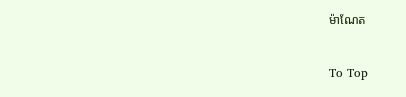ម៉ាណែត

To Top